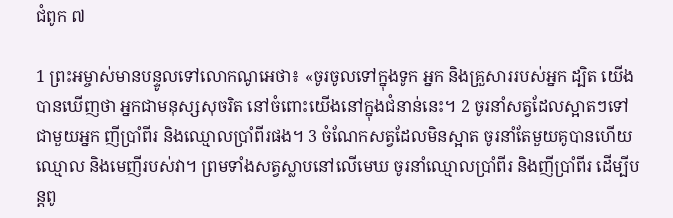ជំពូក ៧

1 ព្រះអម្ចាស់មានបន្ទូលទៅលោកណូអេថា៖ «ចូរចូលទៅក្នុងទូក អ្នក និងគ្រួសាររបស់អ្នក ដ្បិត យើងបានឃើញថា អ្នកជាមនុស្សសុចរិត នៅចំពោះយើងនៅក្នុងជំនាន់នេះ។ 2 ចូរនាំសត្វដែលស្អាតៗទៅជាមួយអ្នក ញីប្រាំពីរ និងឈ្មោលប្រាំពីរផង។ 3 ចំណែកសត្វដែលមិនស្អាត ចូរនាំតែមួយគូបានហើយ ឈ្មោល និងមេញីរបស់វា។ ព្រមទាំងសត្វស្លាបនៅលើមេឃ ចូរនាំឈ្មោលប្រាំពីរ និងញីប្រាំពីរ ដើម្បីបន្តពូ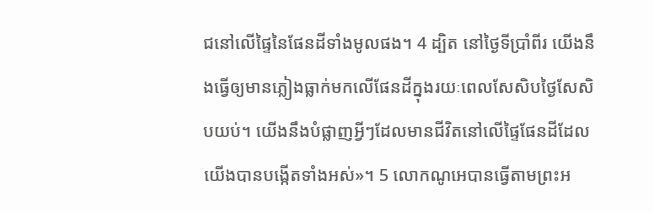ជនៅលើផ្ទៃនៃផែនដីទាំងមូលផង។ 4 ដ្បិត នៅថ្ងៃទីប្រាំពីរ យើងនឹងធ្វើឲ្យមានភ្លៀងធ្លាក់មកលើផែនដីក្នុងរយៈពេលសែសិបថ្ងៃសែសិបយប់។ យើងនឹងបំផ្លាញអ្វីៗដែលមានជីវិតនៅលើផ្ទៃផែនដីដែលយើងបានបង្កើតទាំងអស់»។ 5 លោកណូអេបានធ្វើតាមព្រះអ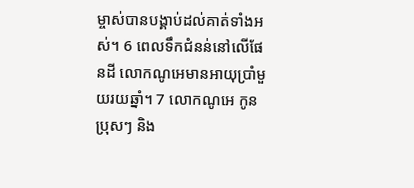ម្ចាស់បានបង្គាប់ដល់គាត់ទាំងអស់។ 6 ពេលទឹកជំនន់នៅលើផែនដី លោកណូអេមានអាយុប្រាំមួយរយឆ្នាំ។ 7 លោកណូអេ កូនប្រុសៗ និង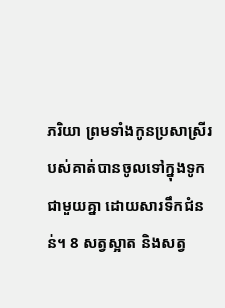ភរិយា ព្រមទាំងកូនប្រសាស្រីរបស់គាត់បានចូលទៅក្នុងទូកជាមួយគ្នា ដោយសារទឹកជំនន់។ 8 សត្វស្អាត និងសត្វ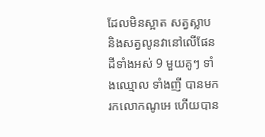ដែលមិនស្អាត សត្វស្លាប និងសត្វលូនវានៅលើផែនដីទាំងអស់ 9 មួយគូៗ ទាំងឈ្មោល ទាំងញី បានមករកលោកណូអេ ហើយបាន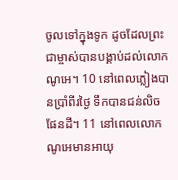ចូលទៅក្នុងទូក ដូចដែលព្រះជាម្ចាស់បានបង្គាប់ដល់លោកណូអេ។ 10 នៅពេលភ្លៀងបានប្រាំពីរថ្ងៃ ទឹកបានជន់លិចផែនដី។ 11 នៅពេលលោកណូអេមានអាយុ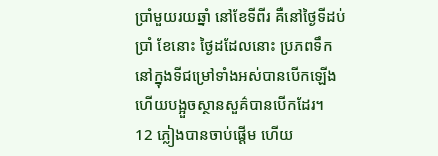ប្រាំមួយរយឆ្នាំ នៅខែទីពីរ គឺនៅថ្ងៃទីដប់ប្រាំ ខែនោះ ថ្ងៃដដែលនោះ ប្រភពទឹកនៅក្នុងទីជម្រៅទាំងអស់បានបើកឡើង ហើយបង្អួចស្ថានសួគ៌បានបើកដែរ។ 12 ភ្លៀងបានចាប់ផ្តើម ហើយ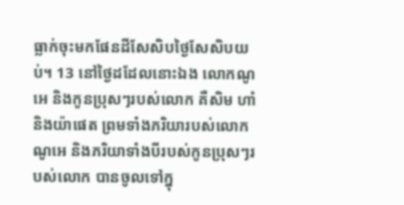ធ្លាក់ចុះមកផែនដីសែសិបថ្ងៃសែសិបយប់។ 13 នៅថ្ងៃដដែលនោះឯង លោកណូអេ និងកូនប្រុសៗរបស់លោក គឺសិម ហាំ និងយ៉ាផេត ព្រមទាំងភរិយារបស់លោកណូអេ និងភរិយាទាំងបីរបស់កូនប្រុសៗរបស់លោក បានចូលទៅក្នុ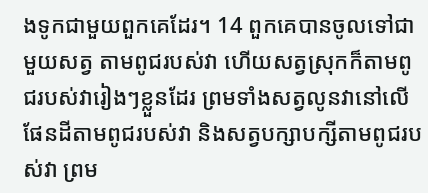ងទូកជាមួយពួកគេដែរ។ 14 ពួកគេបានចូលទៅជាមួយសត្វ តាមពូជរបស់វា ហើយសត្វស្រុកក៏តាមពូជរបស់វារៀងៗខ្លួនដែរ ព្រមទាំងសត្វលូនវានៅលើផែនដីតាមពូជរបស់វា និងសត្វបក្សាបក្សីតាមពូជរបស់វា ព្រម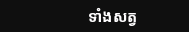ទាំងសត្វ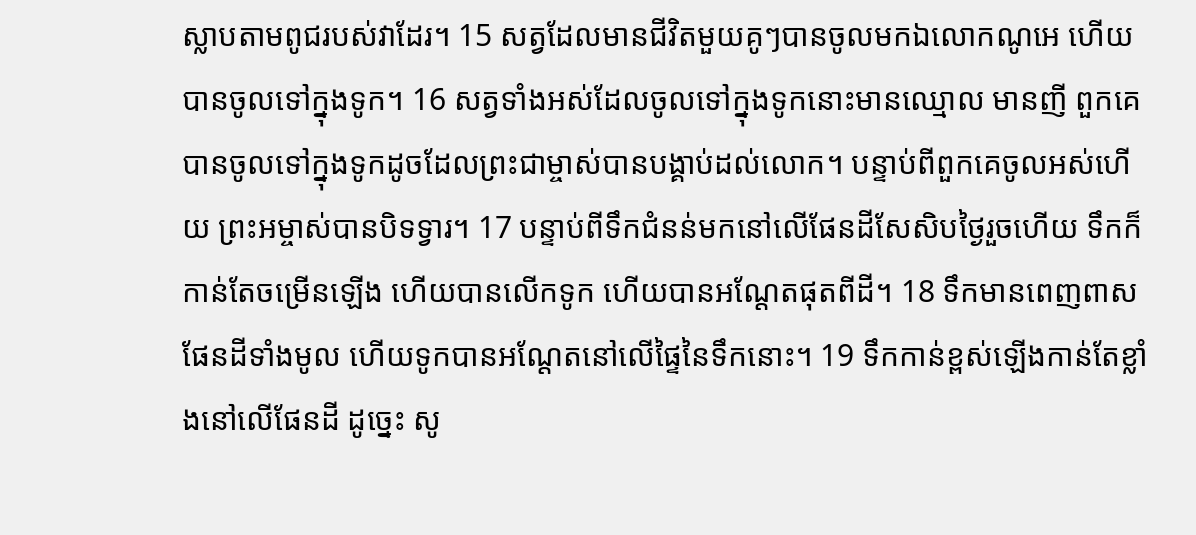ស្លាបតាមពូជរបស់វាដែរ។ 15 សត្វដែលមានជីវិតមួយគូៗបានចូលមកឯលោកណូអេ ហើយបានចូលទៅក្នុងទូក។ 16 សត្វទាំងអស់ដែលចូលទៅក្នុងទូកនោះមានឈ្មោល មានញី ពួកគេបានចូលទៅក្នុងទូកដូចដែលព្រះជាម្ចាស់បានបង្គាប់ដល់លោក។ បន្ទាប់ពីពួកគេចូលអស់ហើយ ព្រះអម្ចាស់បានបិទទ្វារ។ 17 បន្ទាប់ពីទឹកជំនន់មកនៅលើផែនដីសែសិបថ្ងៃរួចហើយ ទឹកក៏កាន់តែចម្រើនឡើង ហើយបានលើកទូក ហើយបានអណ្តែតផុតពីដី។ 18 ទឹកមានពេញពាសផែនដីទាំងមូល ហើយទូកបានអណ្តែតនៅលើផ្ទៃនៃទឹកនោះ។ 19 ទឹកកាន់ខ្ពស់ឡើងកាន់តែខ្លាំងនៅលើផែនដី ដូច្នេះ សូ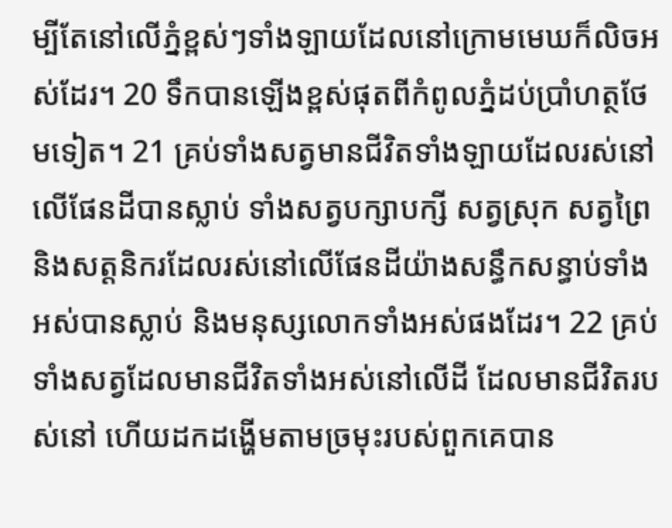ម្បីតែនៅលើភ្នំខ្ពស់ៗទាំងឡាយដែលនៅក្រោមមេឃក៏លិចអស់ដែរ។ 20 ទឹកបានឡើងខ្ពស់ផុតពីកំពូលភ្នំដប់ប្រាំហត្ថថែមទៀត។ 21 គ្រប់ទាំងសត្វមានជីវិតទាំងឡាយដែលរស់នៅលើផែនដីបានស្លាប់ ទាំងសត្វបក្សាបក្សី សត្វស្រុក សត្វព្រៃ និងសត្តនិករដែលរស់នៅលើផែនដីយ៉ាងសន្ធឹកសន្ធាប់ទាំងអស់បានស្លាប់ និងមនុស្សលោកទាំងអស់ផងដែរ។ 22 គ្រប់ទាំងសត្វដែលមានជីវិតទាំងអស់នៅលើដី ដែលមានជីវិតរបស់នៅ ហើយដកដង្ហើមតាមច្រមុះរបស់ពួកគេបាន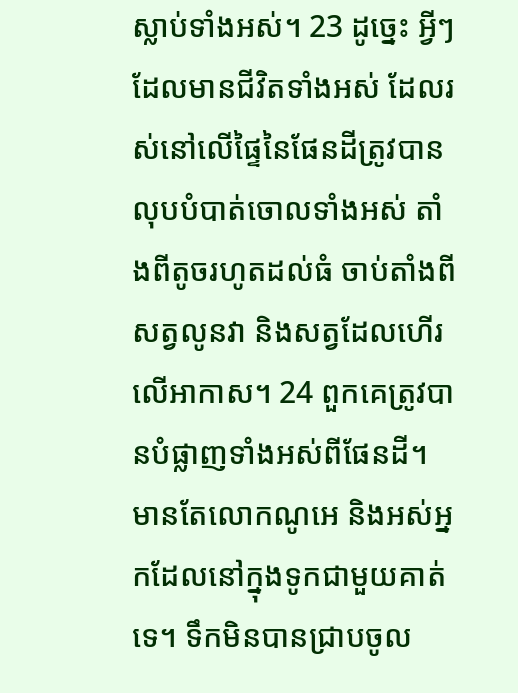ស្លាប់ទាំងអស់។ 23 ដូច្នេះ អ្វីៗដែលមានជីវិតទាំងអស់ ដែលរស់នៅលើផ្ទៃនៃផែនដីត្រូវបានលុបបំបាត់ចោលទាំងអស់ តាំងពីតូចរហូតដល់ធំ ចាប់តាំងពីសត្វលូនវា និងសត្វដែលហើរលើអាកាស។ 24 ពួកគេត្រូវបានបំផ្លាញទាំងអស់ពីផែនដី។ មានតែលោកណូអេ និងអស់អ្នកដែលនៅក្នុងទូកជាមួយគាត់ទេ។ ទឹកមិនបានជ្រាបចូល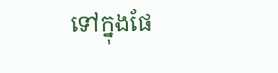ទៅក្នុងផែ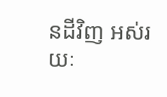នដីវិញ អស់រយៈ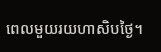ពេលមួយរយហាសិបថ្ងៃ។